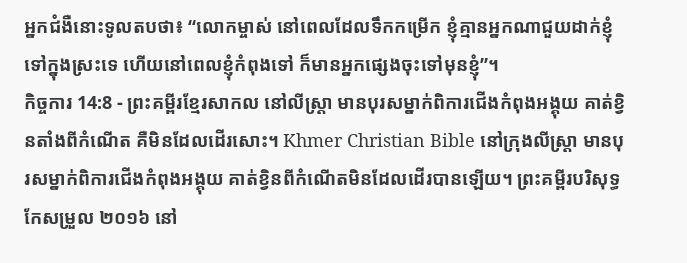អ្នកជំងឺនោះទូលតបថា៖ “លោកម្ចាស់ នៅពេលដែលទឹកកម្រើក ខ្ញុំគ្មានអ្នកណាជួយដាក់ខ្ញុំទៅក្នុងស្រះទេ ហើយនៅពេលខ្ញុំកំពុងទៅ ក៏មានអ្នកផ្សេងចុះទៅមុនខ្ញុំ”។
កិច្ចការ 14:8 - ព្រះគម្ពីរខ្មែរសាកល នៅលីស្ត្រា មានបុរសម្នាក់ពិការជើងកំពុងអង្គុយ គាត់ខ្វិនតាំងពីកំណើត គឺមិនដែលដើរសោះ។ Khmer Christian Bible នៅក្រុងលីស្ដ្រា មានបុរសម្នាក់ពិការជើងកំពុងអង្គុយ គាត់ខ្វិនពីកំណើតមិនដែលដើរបានឡើយ។ ព្រះគម្ពីរបរិសុទ្ធកែសម្រួល ២០១៦ នៅ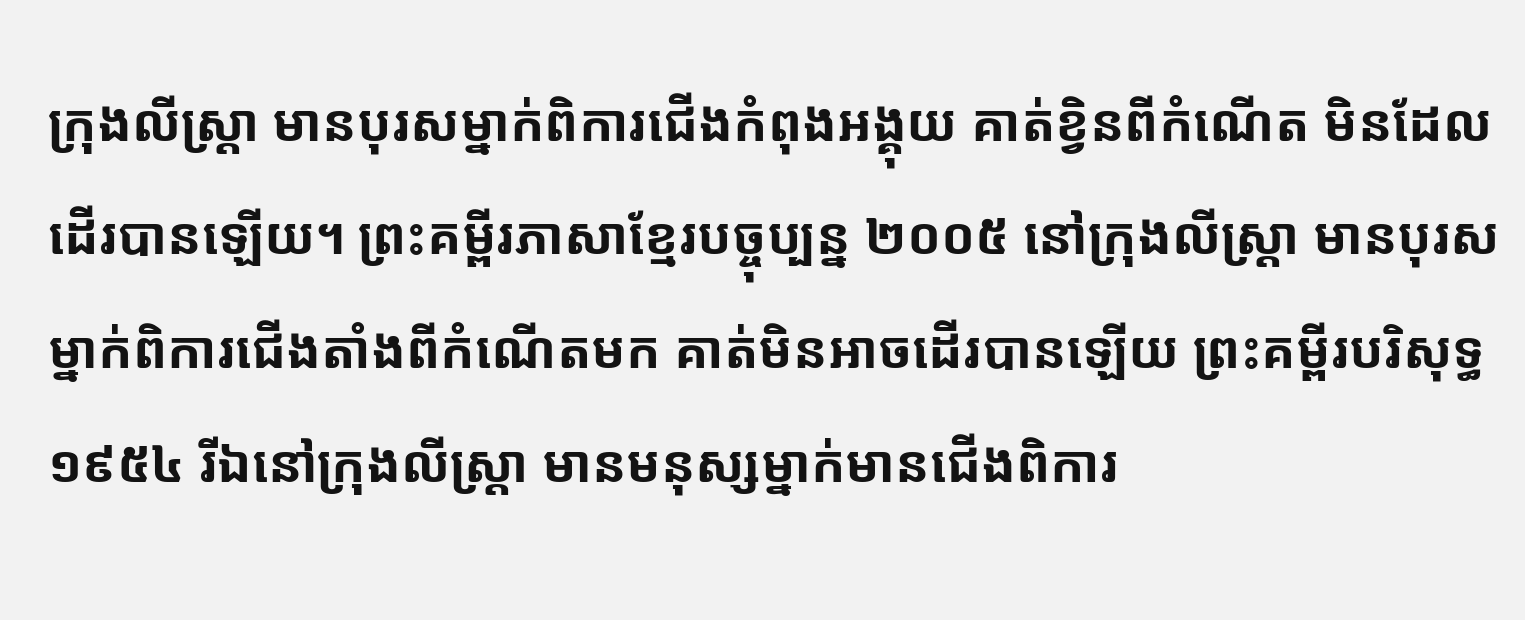ក្រុងលីស្ត្រា មានបុរសម្នាក់ពិការជើងកំពុងអង្គុយ គាត់ខ្វិនពីកំណើត មិនដែលដើរបានឡើយ។ ព្រះគម្ពីរភាសាខ្មែរបច្ចុប្បន្ន ២០០៥ នៅក្រុងលីស្ដ្រា មានបុរសម្នាក់ពិការជើងតាំងពីកំណើតមក គាត់មិនអាចដើរបានឡើយ ព្រះគម្ពីរបរិសុទ្ធ ១៩៥៤ រីឯនៅក្រុងលីស្ត្រា មានមនុស្សម្នាក់មានជើងពិការ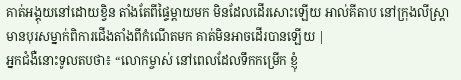គាត់អង្គុយនៅដោយខ្វិន តាំងតែពីផ្ទៃម្តាយមក មិនដែលដើរសោះឡើយ អាល់គីតាប នៅក្រុងលីស្ដ្រា មានបុរសម្នាក់ពិការជើងតាំងពីកំណើតមក គាត់មិនអាចដើរបានឡើយ |
អ្នកជំងឺនោះទូលតបថា៖ “លោកម្ចាស់ នៅពេលដែលទឹកកម្រើក ខ្ញុំ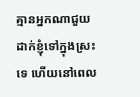គ្មានអ្នកណាជួយដាក់ខ្ញុំទៅក្នុងស្រះទេ ហើយនៅពេល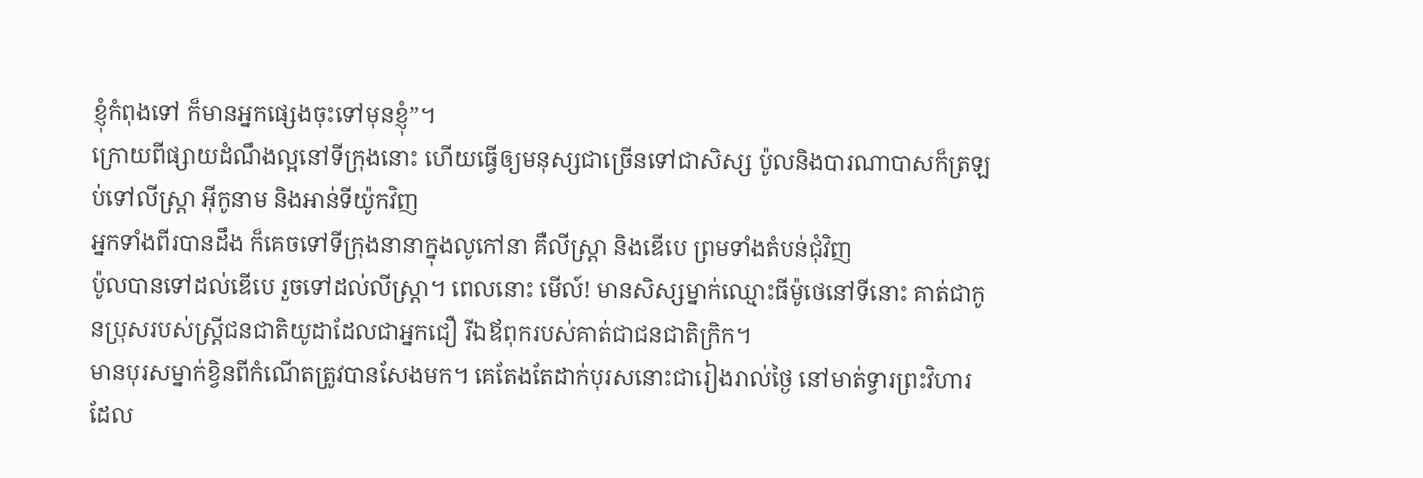ខ្ញុំកំពុងទៅ ក៏មានអ្នកផ្សេងចុះទៅមុនខ្ញុំ”។
ក្រោយពីផ្សាយដំណឹងល្អនៅទីក្រុងនោះ ហើយធ្វើឲ្យមនុស្សជាច្រើនទៅជាសិស្ស ប៉ូលនិងបារណាបាសក៏ត្រឡប់ទៅលីស្ត្រា អ៊ីកូនាម និងអាន់ទីយ៉ូកវិញ
អ្នកទាំងពីរបានដឹង ក៏គេចទៅទីក្រុងនានាក្នុងលូកៅនា គឺលីស្ត្រា និងឌើបេ ព្រមទាំងតំបន់ជុំវិញ
ប៉ូលបានទៅដល់ឌើបេ រួចទៅដល់លីស្ត្រា។ ពេលនោះ មើល៍! មានសិស្សម្នាក់ឈ្មោះធីម៉ូថេនៅទីនោះ គាត់ជាកូនប្រុសរបស់ស្ត្រីជនជាតិយូដាដែលជាអ្នកជឿ រីឯឪពុករបស់គាត់ជាជនជាតិក្រិក។
មានបុរសម្នាក់ខ្វិនពីកំណើតត្រូវបានសែងមក។ គេតែងតែដាក់បុរសនោះជារៀងរាល់ថ្ងៃ នៅមាត់ទ្វារព្រះវិហារ ដែល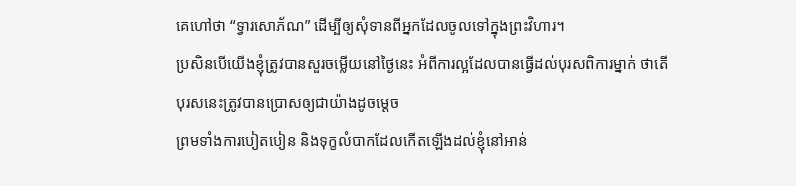គេហៅថា “ទ្វារសោភ័ណ” ដើម្បីឲ្យសុំទានពីអ្នកដែលចូលទៅក្នុងព្រះវិហារ។
ប្រសិនបើយើងខ្ញុំត្រូវបានសួរចម្លើយនៅថ្ងៃនេះ អំពីការល្អដែលបានធ្វើដល់បុរសពិការម្នាក់ ថាតើបុរសនេះត្រូវបានប្រោសឲ្យជាយ៉ាងដូចម្ដេច
ព្រមទាំងការបៀតបៀន និងទុក្ខលំបាកដែលកើតឡើងដល់ខ្ញុំនៅអាន់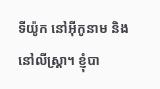ទីយ៉ូក នៅអ៊ីកូនាម និងនៅលីស្ត្រា។ ខ្ញុំបា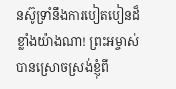នស៊ូទ្រាំនឹងការបៀតបៀនដ៏ខ្លាំងយ៉ាងណា! ព្រះអម្ចាស់បានស្រោចស្រង់ខ្ញុំពី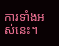ការទាំងអស់នេះ។